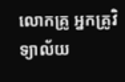លោកគ្រូ អ្នកគ្រូវិទ្យាល័យ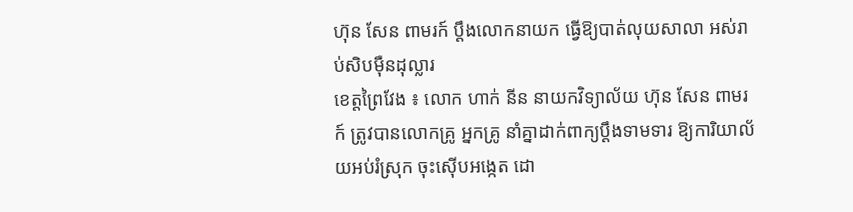ហ៊ុន សែន ពាមរក៍ ប្តឹងលោកនាយក ធ្វើឱ្យបាត់លុយសាលា អស់រាប់សិបម៉ឺនដុល្លារ
ខេត្តព្រៃវែង ៖ លោក ហាក់ នីន នាយកវិទ្យាល័យ ហ៊ុន សែន ពាមរក៍ ត្រូវបានលោកគ្រូ អ្នកគ្រូ នាំគ្នាដាក់ពាក្យប្តឹងទាមទារ ឱ្យការិយាល័យអប់រំស្រុក ចុះស៊ើបអង្កេត ដោ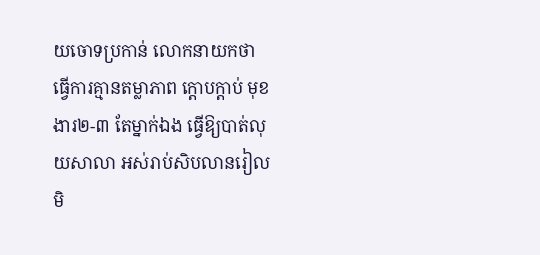យចោទប្រកាន់ លោកនាយកថា ធ្វើការគ្មានតម្លាភាព ក្តោបក្តាប់ មុខងារ២-៣ តែម្នាក់ឯង ធ្វើឱ្យបាត់លុយសាលា អស់រាប់សិបលានរៀល មិ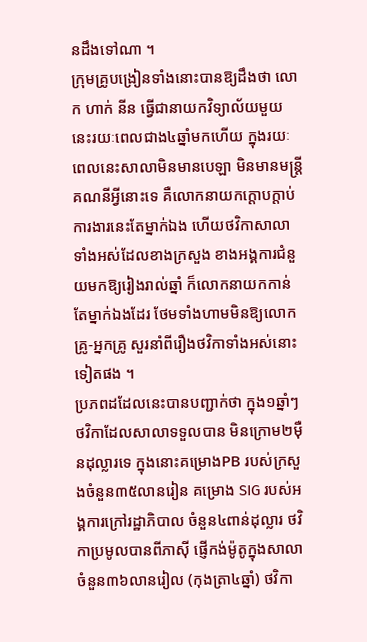នដឹងទៅណា ។
ក្រុមគ្រូបង្រៀនទាំងនោះបានឱ្យដឹងថា លោក ហាក់ នីន ធ្វើជានាយកវិទ្យាល័យមួយនេះរយៈពេលជាង៤ឆ្នាំមកហើយ ក្នុងរយៈពេលនេះសាលាមិនមានបេឡា មិនមានមន្ត្រីគណនីអ្វីនោះទេ គឺលោកនាយកក្តោបក្តាប់ការងារនេះតែម្នាក់ឯង ហើយថវិកាសាលាទាំងអស់ដែលខាងក្រសួង ខាងអង្គការជំនួយមកឱ្យរៀងរាល់ឆ្នាំ ក៏លោកនាយកកាន់តែម្នាក់ឯងដែរ ថែមទាំងហាមមិនឱ្យលោកគ្រូ-អ្នកគ្រូ សួរនាំពីរឿងថវិកាទាំងអស់នោះទៀតផង ។
ប្រភពដដែលនេះបានបញ្ជាក់ថា ក្នុង១ឆ្នាំៗថវិកាដែលសាលាទទួលបាន មិនក្រោម២ម៉ឺនដុល្លារទេ ក្នុងនោះគម្រោងPB របស់ក្រសួងចំនួន៣៥លានរៀន គម្រោង SIG របស់អង្គការក្រៅរដ្ឋាភិបាល ចំនួន៤ពាន់ដុល្លារ ថវិកាប្រមូលបានពីភាស៊ី ផ្ញើកង់ម៉ូតូក្នុងសាលា ចំនួន៣៦លានរៀល (កុងត្រា៤ឆ្នាំ) ថវិកា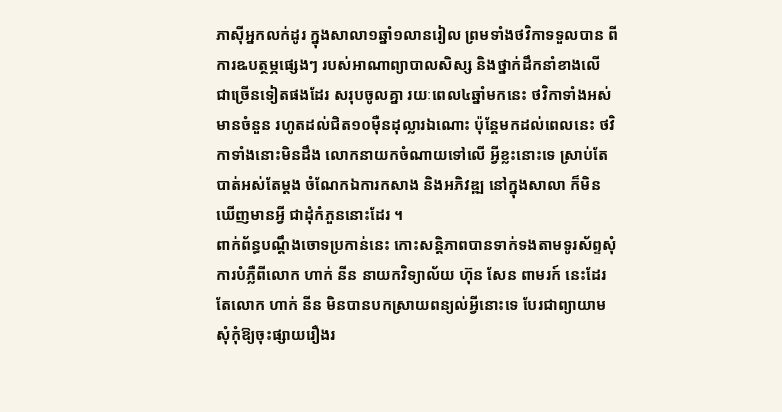ភាស៊ីអ្នកលក់ដូរ ក្នុងសាលា១ឆ្នាំ១លានរៀល ព្រមទាំងថវិកាទទួលបាន ពីការឩបត្ថម្ភផ្សេងៗ របស់អាណាព្យាបាលសិស្ស និងថ្នាក់ដឹកនាំខាងលើ ជាច្រើនទៀតផងដែរ សរុបចូលគ្នា រយៈពេល៤ឆ្នាំមកនេះ ថវិកាទាំងអស់មានចំនួន រហូតដល់ជិត១០ម៉ឺនដុល្លារឯណោះ ប៉ុន្តែមកដល់ពេលនេះ ថវិកាទាំងនោះមិនដឹង លោកនាយកចំណាយទៅលើ អ្វីខ្លះនោះទេ ស្រាប់តែបាត់អស់តែម្តង ចំណែកឯការកសាង និងអភិវឌ្ឍ នៅក្នុងសាលា ក៏មិនឃើញមានអ្វី ជាដុំកំភួននោះដែរ ។
ពាក់ព័ន្ធបណ្តឹងចោទប្រកាន់នេះ កោះសន្តិភាពបានទាក់ទងតាមទូរស័ព្ទសុំការបំភ្លឺពីលោក ហាក់ នីន នាយកវិទ្យាល័យ ហ៊ុន សែន ពាមរក៍ នេះដែរ តែលោក ហាក់ នីន មិនបានបកស្រាយពន្យល់អ្វីនោះទេ បែរជាព្យាយាមសុំកុំឱ្យចុះផ្សាយរឿងរ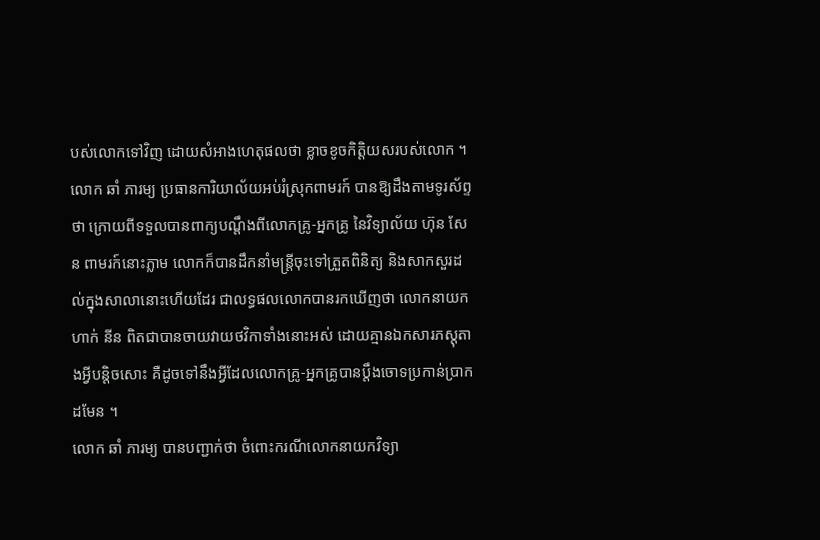បស់លោកទៅវិញ ដោយសំអាងហេតុផលថា ខ្លាចខូចកិត្តិយសរបស់លោក ។
លោក ឆាំ ភារម្យ ប្រធានការិយាល័យអប់រំស្រុកពាមរក៍ បានឱ្យដឹងតាមទូរស័ព្ទថា ក្រោយពីទទួលបានពាក្យបណ្តឹងពីលោកគ្រូ-អ្នកគ្រូ នៃវិទ្យាល័យ ហ៊ុន សែន ពាមរក៍នោះភ្លាម លោកក៏បានដឹកនាំមន្ត្រីចុះទៅត្រួតពិនិត្យ និងសាកសួរដល់ក្នុងសាលានោះហើយដែរ ជាលទ្ធផលលោកបានរកឃើញថា លោកនាយក ហាក់ នីន ពិតជាបានចាយវាយថវិកាទាំងនោះអស់ ដោយគ្មានឯកសារភស្តុតាងអ្វីបន្តិចសោះ គឺដូចទៅនឹងអ្វីដែលលោកគ្រូ-អ្នកគ្រូបានប្តឹងចោទប្រកាន់ប្រាកដមែន ។
លោក ឆាំ ភារម្យ បានបញ្ជាក់ថា ចំពោះករណីលោកនាយកវិទ្យា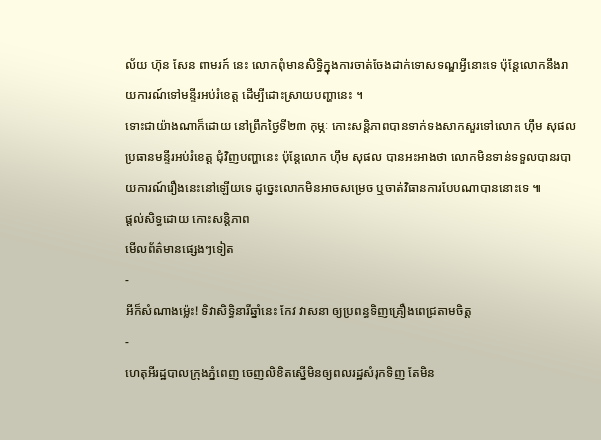ល័យ ហ៊ុន សែន ពាមរក៍ នេះ លោកពុំមានសិទ្ធិក្នុងការចាត់ចែងដាក់ទោសទណ្ឌអ្វីនោះទេ ប៉ុន្តែលោកនឹងរាយការណ៍ទៅមន្ទីរអប់រំខេត្ត ដើម្បីដោះស្រាយបញ្ហានេះ ។
ទោះជាយ៉ាងណាក៏ដោយ នៅព្រឹកថ្ងៃទី២៣ កុម្ភៈ កោះសន្តិភាពបានទាក់ទងសាកសួរទៅលោក ហ៊ឹម សុផល ប្រធានមន្ទីរអប់រំខេត្ត ជុំវិញបញ្ហានេះ ប៉ុន្តែលោក ហ៊ឹម សុផល បានអះអាងថា លោកមិនទាន់ទទួលបានរបាយការណ៍រឿងនេះនៅឡើយទេ ដូច្នេះលោកមិនអាចសម្រេច ឬចាត់វិធានការបែបណាបាននោះទេ ៕
ផ្តល់សិទ្ធដោយ កោះសន្តិភាព
មើលព័ត៌មានផ្សេងៗទៀត
-
អីក៏សំណាងម្ល៉េះ! ទិវាសិទ្ធិនារីឆ្នាំនេះ កែវ វាសនា ឲ្យប្រពន្ធទិញគ្រឿងពេជ្រតាមចិត្ត
-
ហេតុអីរដ្ឋបាលក្រុងភ្នំពេញ ចេញលិខិតស្នើមិនឲ្យពលរដ្ឋសំរុកទិញ តែមិន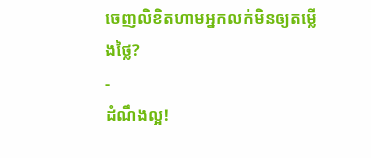ចេញលិខិតហាមអ្នកលក់មិនឲ្យតម្លើងថ្លៃ?
-
ដំណឹងល្អ!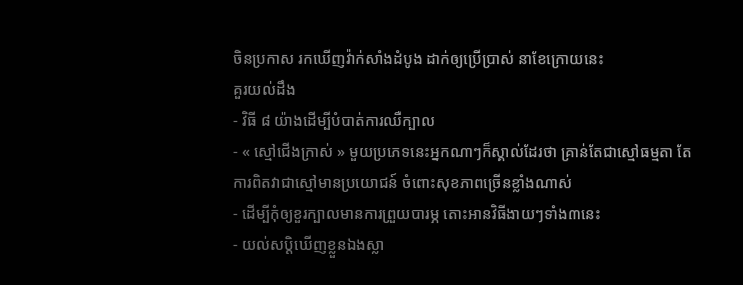ចិនប្រកាស រកឃើញវ៉ាក់សាំងដំបូង ដាក់ឲ្យប្រើប្រាស់ នាខែក្រោយនេះ
គួរយល់ដឹង
- វិធី ៨ យ៉ាងដើម្បីបំបាត់ការឈឺក្បាល
- « ស្មៅជើងក្រាស់ » មួយប្រភេទនេះអ្នកណាៗក៏ស្គាល់ដែរថា គ្រាន់តែជាស្មៅធម្មតា តែការពិតវាជាស្មៅមានប្រយោជន៍ ចំពោះសុខភាពច្រើនខ្លាំងណាស់
- ដើម្បីកុំឲ្យខួរក្បាលមានការព្រួយបារម្ភ តោះអានវិធីងាយៗទាំង៣នេះ
- យល់សប្តិឃើញខ្លួនឯងស្លា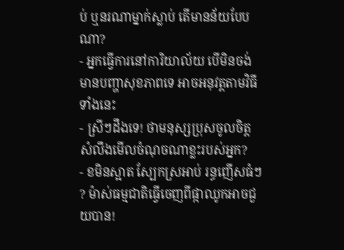ប់ ឬនរណាម្នាក់ស្លាប់ តើមានន័យបែបណា?
- អ្នកធ្វើការនៅការិយាល័យ បើមិនចង់មានបញ្ហាសុខភាពទេ អាចអនុវត្តតាមវិធីទាំងនេះ
- ស្រីៗដឹងទេ! ថាមនុស្សប្រុសចូលចិត្ត សំលឹងមើលចំណុចណាខ្លះរបស់អ្នក?
- ខមិនស្អាត ស្បែកស្រអាប់ រន្ធញើសធំៗ ? ម៉ាស់ធម្មជាតិធ្វើចេញពីផ្កាឈូកអាចជួយបាន!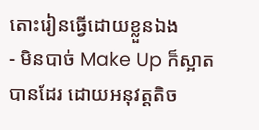តោះរៀនធ្វើដោយខ្លួនឯង
- មិនបាច់ Make Up ក៏ស្អាតបានដែរ ដោយអនុវត្តតិច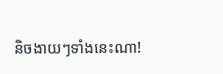និចងាយៗទាំងនេះណា!